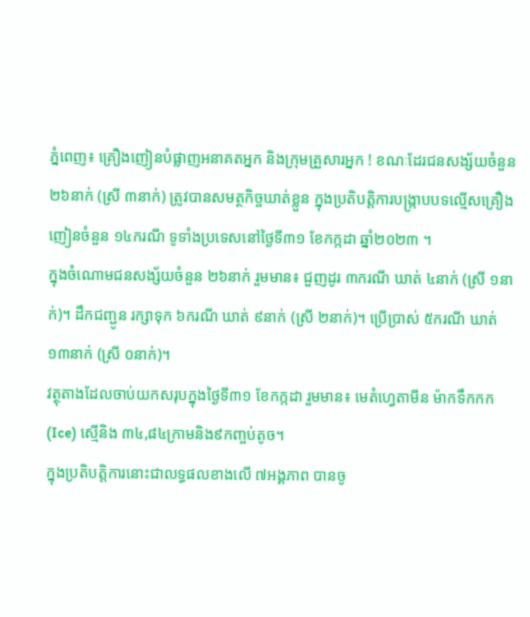ភ្នំពេញ៖ គ្រឿងញៀនបំផ្លាញអនាគតអ្នក និងក្រុមគ្រួសារអ្នក ! ខណៈដែរជនសង្ស័យចំនួន ២៦នាក់ (ស្រី ៣នាក់) ត្រូវបានសមត្ថកិច្ចឃាត់ខ្លួន ក្នុងប្រតិបត្តិការបង្ក្រាបបទល្មើសគ្រឿងញៀនចំនួន ១៤ករណី ទូទាំងប្រទេសនៅថ្ងៃទី៣១ ខែកក្កដា ឆ្នាំ២០២៣ ។
ក្នុងចំណោមជនសង្ស័យចំនួន ២៦នាក់ រួមមាន៖ ជួញដូរ ៣ករណី ឃាត់ ៤នាក់ (ស្រី ១នាក់)។ ដឹកជញ្ជូន រក្សាទុក ៦ករណី ឃាត់ ៩នាក់ (ស្រី ២នាក់)។ ប្រើប្រាស់ ៥ករណី ឃាត់ ១៣នាក់ (ស្រី ០នាក់)។
វត្ថុតាងដែលចាប់យកសរុបក្នុងថ្ងៃទី៣១ ខែកក្កដា រួមមាន៖ មេតំហ្វេតាមីន ម៉ាកទឹកកក(Ice) ស្មេីនិង ៣៤,៨៤ក្រាមនិង៩កញ្ចប់តូច។
ក្នុងប្រតិបត្តិការនោះជាលទ្ធផលខាងលើ ៧អង្គភាព បានចូ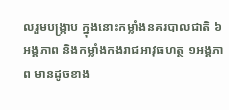លរួមបង្ក្រាប ក្នុងនោះកម្លាំងនគរបាលជាតិ ៦អង្គភាព និងកម្លាំងកងរាជអាវុធហត្ថ ១អង្គភាព មានដូចខាង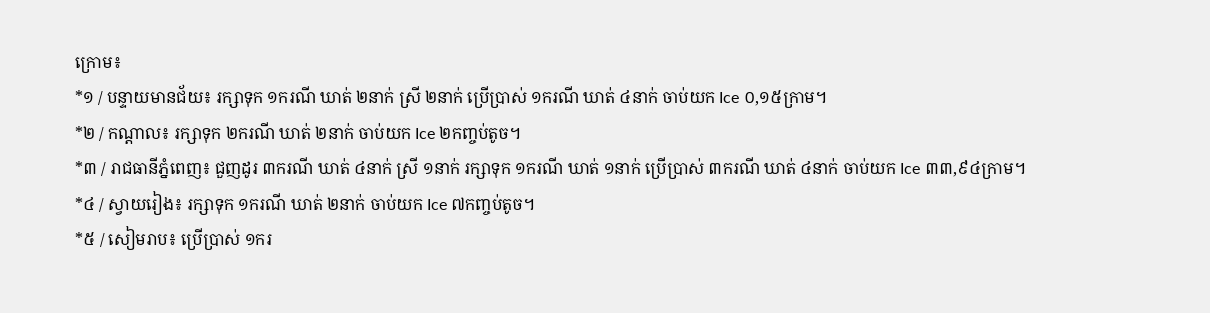ក្រោម៖
*១ / បន្ទាយមានជ័យ៖ រក្សាទុក ១ករណី ឃាត់ ២នាក់ ស្រី ២នាក់ ប្រើប្រាស់ ១ករណី ឃាត់ ៤នាក់ ចាប់យក Ice ០,១៥ក្រាម។
*២ / កណ្តាល៖ រក្សាទុក ២ករណី ឃាត់ ២នាក់ ចាប់យក Ice ២កញ្ចប់តូច។
*៣ / រាជធានីភ្នំពេញ៖ ជួញដូរ ៣ករណី ឃាត់ ៤នាក់ ស្រី ១នាក់ រក្សាទុក ១ករណី ឃាត់ ១នាក់ ប្រើប្រាស់ ៣ករណី ឃាត់ ៤នាក់ ចាប់យក Ice ៣៣,៩៤ក្រាម។
*៤ / ស្វាយរៀង៖ រក្សាទុក ១ករណី ឃាត់ ២នាក់ ចាប់យក Ice ៧កញ្ចប់តូច។
*៥ / សៀមរាប៖ ប្រើប្រាស់ ១ករ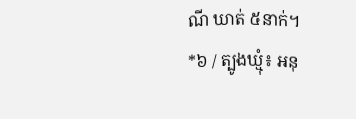ណី ឃាត់ ៥នាក់។
*៦ / ត្បូងឃ្មុំ៖ អនុ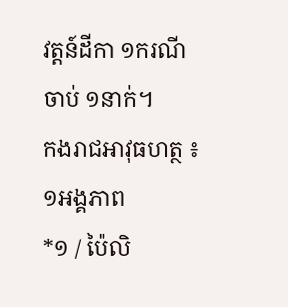វត្តន៍ដីកា ១ករណី ចាប់ ១នាក់។
កងរាជអាវុធហត្ថ ៖ ១អង្គភាព
*១ / ប៉ៃលិ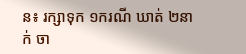ន៖ រក្សាទុក ១ករណី ឃាត់ ២នាក់ ចា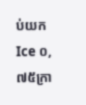ប់យក Ice ០,៧៥ក្រា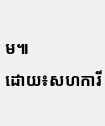ម៕
ដោយ៖សហការី